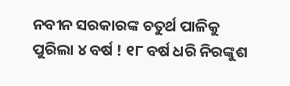ନବୀନ ସରକାରଙ୍କ ଚତୁର୍ଥ ପାଳିକୁ ପୁରିଲା ୪ ବର୍ଷ ! ୧୮ ବର୍ଷ ଧରି ନିରଙ୍କୁଶ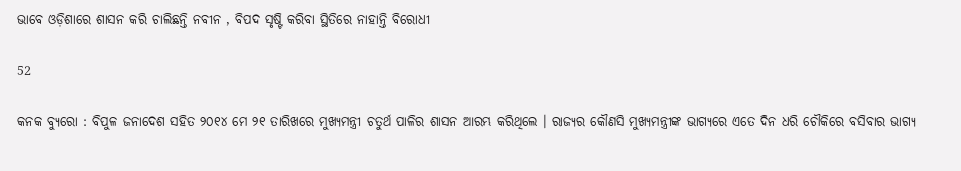ଭାବେ ଓଡ଼ିଶାରେ ଶାସନ କରି ଚାଲିଛନ୍ତି ନବୀନ , ବିପଦ ସୃଷ୍ଟି କରିବା ସ୍ଥିତିରେ ନାହାନ୍ତି ବିରୋଧୀ

52

କନକ ବ୍ୟୁରୋ : ବିପୁଳ ଜନାଦେଶ ସହିତ ୨୦୧୪ ମେ ୨୧ ତାରିଖରେ ମୁଖ୍ୟମନ୍ତ୍ରୀ ଚତୁର୍ଥ ପାଳିର ଶାସନ ଆରମ୍ଭ କରିଥିଲେ । ରାଜ୍ୟର କୌଣସି ମୁଖ୍ୟମନ୍ତ୍ରୀଙ୍କ ଭାଗ୍ୟରେ ଏତେ ଦିନ ଧରି ଚୌକିରେ ବସିବାର ଭାଗ୍ୟ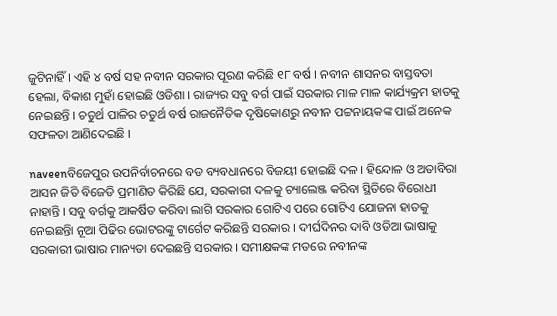ଜୁଟିନାହିଁ । ଏହି ୪ ବର୍ଷ ସହ ନବୀନ ସରକାର ପୂରଣ କରିଛି ୧୮ ବର୍ଷ । ନବୀନ ଶାସନର ବାସ୍ତବତା ହେଲା, ବିକାଶ ମୁହାଁ ହୋଇଛି ଓଡିଶା । ରାଜ୍ୟର ସବୁ ବର୍ଗ ପାଇଁ ସରକାର ମାଳ ମାଳ କାର୍ଯ୍ୟକ୍ରମ ହାତକୁ ନେଇଛନ୍ତି । ଚତୁର୍ଥ ପାଳିର ଚତୁର୍ଥ ବର୍ଷ ରାଜନୈତିକ ଦୃଷିକୋଣରୁ ନବୀନ ପଟ୍ଟନାୟକଙ୍କ ପାଇଁ ଅନେକ ସଫଳତା ଆଣିଦେଇଛି ।

naveenବିଜେପୁର ଉପନିର୍ବାଚନରେ ବଡ ବ୍ୟବଧାନରେ ବିଜୟୀ ହୋଇଛି ଦଳ । ହିନ୍ଦୋଳ ଓ ଅତାବିରା ଆସନ ଜିତି ବିଜେଡି ପ୍ରମାଣିତ କିରିଛି ଯେ, ସରକାରୀ ଦଳକୁ ଚ୍ୟାଲେଞ୍ଜ କରିବା ସ୍ଥିତିରେ ବିରୋଧୀ ନାହାନ୍ତି । ସବୁ ବର୍ଗକୁ ଆକର୍ଷିତ କରିବା ଲାଗି ସରକାର ଗୋଟିଏ ପରେ ଗୋଟିଏ ଯୋଜନା ହାତକୁ ନେଇଛନ୍ତିା ନୂଆ ପିଢିର ଭୋଟରଙ୍କୁ ଟାର୍ଗେଟ କରିଛନ୍ତି ସରକାର । ଦୀର୍ଘଦିନର ଦାବି ଓଡିଆ ଭାଷାକୁ ସରକାରୀ ଭାଷାର ମାନ୍ୟତା ଦେଇଛନ୍ତି ସରକାର । ସମୀକ୍ଷକଙ୍କ ମତରେ ନବୀନଙ୍କ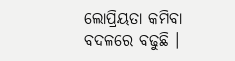ଲୋପ୍ରିୟତା କମିବା ବଦଳରେ ବଢୁଛି ।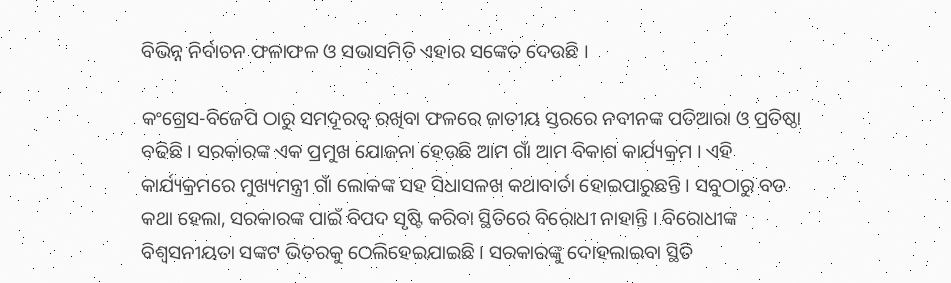ବିଭିନ୍ନ ନିର୍ବାଚନ ଫଳାଫଳ ଓ ସଭାସମିତି ଏହାର ସଙ୍କେତ ଦେଉଛି ।

କଂଗ୍ରେସ-ବିଜେପି ଠାରୁ ସମଦୂରତ୍ୱ ରଖିବା ଫଳରେ ଜାତୀୟ ସ୍ତରରେ ନବୀନଙ୍କ ପତିଆରା ଓ ପ୍ରତିଷ୍ଠା ବଢିଛି । ସରକାରଙ୍କ ଏକ ପ୍ରମୁଖ ଯୋଜନା ହେଉଛି ଆମ ଗାଁ ଆମ ବିକାଶ କାର୍ଯ୍ୟକ୍ରମ । ଏହି କାର୍ଯ୍ୟକ୍ରମରେ ମୁଖ୍ୟମନ୍ତ୍ରୀ ଗାଁ ଲୋକଙ୍କ ସହ ସିଧାସଳଖ କଥାବାର୍ତା ହୋଇପାରୁଛନ୍ତି । ସବୁଠାରୁ ବଡ କଥା ହେଲା, ସରକାରଙ୍କ ପାଇଁ ବିପଦ ସୃଷ୍ଟି କରିବା ସ୍ଥିତିରେ ବିରୋଧୀ ନାହାନ୍ତି । ବିରୋଧୀଙ୍କ ବିଶ୍ୱସନୀୟତା ସଙ୍କଟ ଭିତରକୁ ଠେଲିହେଇଯାଇଛି । ସରକାରଙ୍କୁ ଦୋହଲାଇବା ସ୍ଥିତି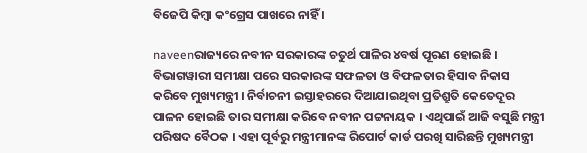ବିଜେପି କିମ୍ବା କଂଗ୍ରେସ ପାଖରେ ନାହିଁ ।

naveenରାଜ୍ୟରେ ନବୀନ ସରକାରଙ୍କ ଚତୁର୍ଥ ପାଳିର ୪ବର୍ଷ ପୂରଣ ହୋଇଛି । ବିଭାଗୱାରୀ ସମୀକ୍ଷା ପରେ ସରକାରଙ୍କ ସଫଳତା ଓ ବିଫଳତାର ହିସାବ ନିକାସ କରିବେ ମୁଖ୍ୟମନ୍ତ୍ରୀ । ନିର୍ବାଚନୀ ଇସ୍ତାହରରେ ଦିଆଯାଇଥିବା ପ୍ରତିଶ୍ରୁତି କେତେଦୂର ପାଳନ ହୋଇଛି ତାର ସମୀକ୍ଷା କରିବେ ନବୀନ ପଟ୍ଟନାୟକ । ଏଥିପାଇଁ ଆଜି ବସୁଛି ମନ୍ତ୍ରୀ ପରିଷଦ ବୈଠକ । ଏହା ପୂର୍ବରୁ ମନ୍ତ୍ରୀମାନଙ୍କ ରିପୋର୍ଟ କାର୍ଡ ପରଖି ସାରିଛନ୍ତି ମୁଖ୍ୟମନ୍ତ୍ରୀ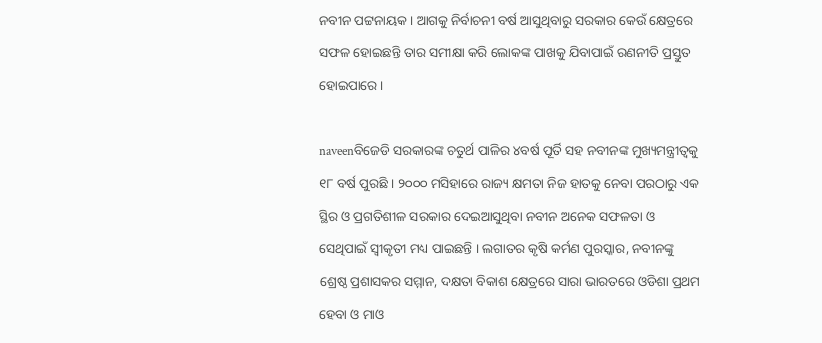ନବୀନ ପଟ୍ଟନାୟକ । ଆଗକୁ ନିର୍ବାଚନୀ ବର୍ଷ ଆସୁଥିବାରୁ ସରକାର କେଉଁ କ୍ଷେତ୍ରରେ ସଫଳ ହୋଇଛନ୍ତି ତାର ସମୀକ୍ଷା କରି ଲୋକଙ୍କ ପାଖକୁ ଯିବାପାଇଁ ରଣନୀତି ପ୍ରସ୍ତୁତ ହୋଇପାରେ ।

naveenବିଜେଡି ସରକାରଙ୍କ ଚତୁର୍ଥ ପାଳିର ୪ବର୍ଷ ପୂର୍ତି ସହ ନବୀନଙ୍କ ମୁଖ୍ୟମନ୍ତ୍ରୀତ୍ୱକୁ ୧୮ ବର୍ଷ ପୁରଛି । ୨୦୦୦ ମସିହାରେ ରାଜ୍ୟ କ୍ଷମତା ନିଜ ହାତକୁ ନେବା ପରଠାରୁ ଏକ ସ୍ଥିର ଓ ପ୍ରଗତିଶୀଳ ସରକାର ଦେଇଆସୁଥିବା ନବୀନ ଅନେକ ସଫଳତା ଓ ସେଥିପାଇଁ ସ୍ୱୀକୃତୀ ମଧ୍ୟ ପାଇଛନ୍ତି । ଲଗାତର କୃଷି କର୍ମଣ ପୁରସ୍କାର, ନବୀନଙ୍କୁ ଶ୍ରେଷ୍ଠ ପ୍ରଶାସକର ସମ୍ମାନ, ଦକ୍ଷତା ବିକାଶ କ୍ଷେତ୍ରରେ ସାରା ଭାରତରେ ଓଡିଶା ପ୍ରଥମ ହେବା ଓ ମାଓ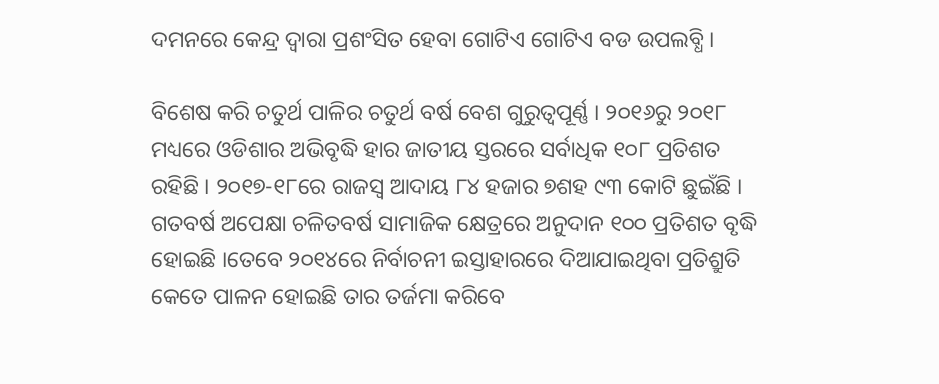ଦମନରେ କେନ୍ଦ୍ର ଦ୍ୱାରା ପ୍ରଶଂସିତ ହେବା ଗୋଟିଏ ଗୋଟିଏ ବଡ ଉପଲବ୍ଧି ।

ବିଶେଷ କରି ଚତୁର୍ଥ ପାଳିର ଚତୁର୍ଥ ବର୍ଷ ବେଶ ଗୁରୁତ୍ୱପୂର୍ଣ୍ଣ । ୨୦୧୬ରୁ ୨୦୧୮ ମଧ୍ୟରେ ଓଡିଶାର ଅଭିବୃଦ୍ଧି ହାର ଜାତୀୟ ସ୍ତରରେ ସର୍ବାଧିକ ୧୦୮ ପ୍ରତିଶତ ରହିଛି । ୨୦୧୭-୧୮ରେ ରାଜସ୍ୱ ଆଦାୟ ୮୪ ହଜାର ୭ଶହ ୯୩ କୋଟି ଛୁଇଁଛି । ଗତବର୍ଷ ଅପେକ୍ଷା ଚଳିତବର୍ଷ ସାମାଜିକ କ୍ଷେତ୍ରରେ ଅନୁଦାନ ୧୦୦ ପ୍ରତିଶତ ବୃଦ୍ଧି ହୋଇଛି ।ତେବେ ୨୦୧୪ରେ ନିର୍ବାଚନୀ ଇସ୍ତାହାରରେ ଦିଆଯାଇଥିବା ପ୍ରତିଶ୍ରୁତି କେତେ ପାଳନ ହୋଇଛି ତାର ତର୍ଜମା କରିବେ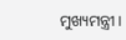ମୁଖ୍ୟମନ୍ତ୍ରୀ ।